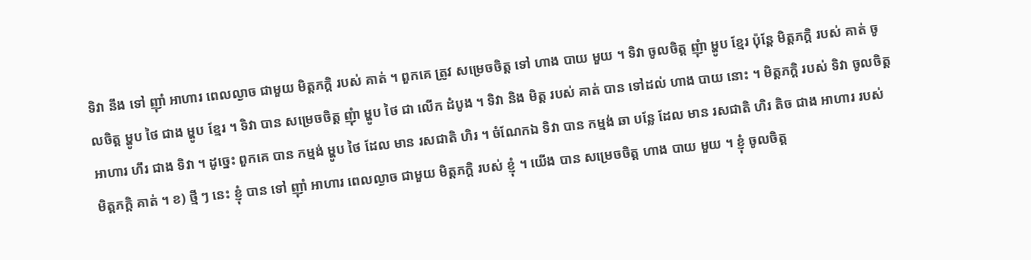ទិវា នឹង ទៅ ញ៉ាំ អាហារ ពេលល្ងាច ជាមួយ មិត្តភក្តិ របស់ គាត់ ។ ពួកគេ ត្រូវ សម្រេចចិត្ត ទៅ ហាង បាយ មួយ ។ ទិវា ចូលចិត្ត ញុំា ម្ហូប ខ្មែរ ប៉ុន្តែ មិត្តភក្តិ របស់ គាត់ ចូលចិត្ត ម្ហូប ថៃ ជាង ម្ហូប ខ្មែរ ។ ទិវា បាន សម្រេចចិត្ត ញុំា ម្ហូប ថៃ ជា លើក ដំបូង ។ ទិវា និង មិត្ត របស់ គាត់ បាន ទៅដល់ ហាង បាយ នោះ ។ មិត្តភក្តិ របស់ ទិវា ចូលចិត្ត អាហារ ហឹរ ជាង ទិវា ។ ដូច្នេះ ពួកគេ បាន កម្មង់ ម្ហូប ថៃ ដែល មាន រសជាតិ ហិរ ។ ចំណែកឯ ទិវា បាន កម្មង់ ឆា បន្លែ ដែល មាន រសជាតិ ហិរ តិច ជាង អាហារ របស់ មិត្តភក្តិ គាត់ ។ ខ) ថ្មី ៗ នេះ ខ្ញុំ បាន ទៅ ញ៉ាំ អាហារ ពេលល្ងាច ជាមួយ មិត្តភក្តិ របស់ ខ្ញុំ ។ យើង បាន សម្រេចចិត្ត ហាង បាយ មួយ ។ ខ្ញុំ ចូលចិត្ត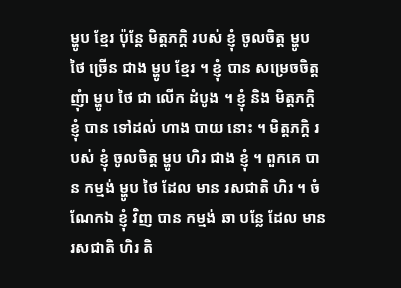ម្ហូប ខ្មែរ ប៉ុន្តែ មិត្តភក្តិ របស់ ខ្ញុំ ចូលចិត្ត ម្ហូប ថៃ ច្រើន ជាង ម្ហូប ខ្មែរ ។ ខ្ញុំ បាន សម្រេចចិត្ត ញុំា ម្ហូប ថៃ ជា លើក ដំបូង ។ ខ្ញុំ និង មិត្តភក្តិ ខ្ញុំ បាន ទៅដល់ ហាង បាយ នោះ ។ មិត្តភក្តិ របស់ ខ្ញុំ ចូលចិត្ត ម្ហូប ហិរ ជាង ខ្ញុំ ។ ពួកគេ បាន កម្មង់ ម្ហូប ថៃ ដែល មាន រសជាតិ ហិរ ។ ចំណែកឯ ខ្ញុំ វិញ បាន កម្មង់ ឆា បន្លែ ដែល មាន រសជាតិ ហិរ តិ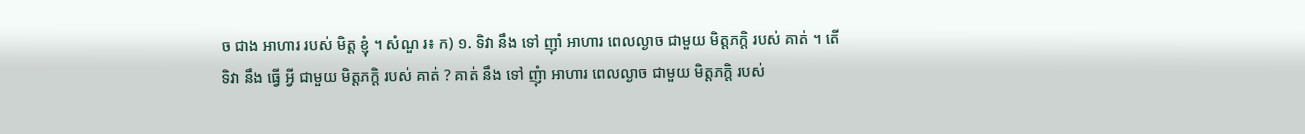ច ជាង អាហារ របស់ មិត្ត ខ្ញុំ ។ សំណួ រ៖ ក) ១. ទិវា នឹង ទៅ ញ៉ាំ អាហារ ពេលល្ងាច ជាមួយ មិត្តភក្តិ របស់ គាត់ ។ តើ ទិវា នឹង ធ្វើ អ្វី ជាមួយ មិត្តភក្តិ របស់ គាត់ ? គាត់ នឹង ទៅ ញុំា អាហារ ពេលល្ងាច ជាមួយ មិត្តភក្តិ របស់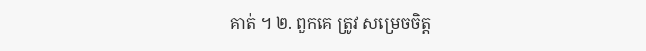គាត់ ។ ២. ពួកគេ ត្រូវ សម្រេចចិត្ត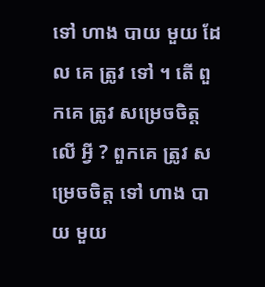ទៅ ហាង បាយ មួយ ដែល គេ ត្រូវ ទៅ ។ តើ ពួកគេ ត្រូវ សម្រេចចិត្ត លើ អ្វី ? ពួកគេ ត្រូវ សម្រេចចិត្ត ទៅ ហាង បាយ មួយ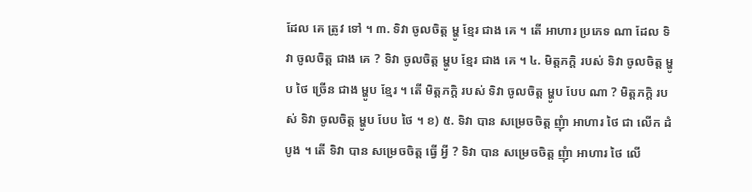ដែល គេ ត្រូវ ទៅ ។ ៣. ទិវា ចូលចិត្ត ម្ហូ ខ្មែរ ជាង គេ ។ តើ អាហារ ប្រភេទ ណា ដែល ទិវា ចូលចិត្ត ជាង គេ ? ទិវា ចូលចិត្ត ម្ហូប ខ្មែរ ជាង គេ ។ ៤. មិត្តភក្តិ របស់ ទិវា ចូលចិត្ត ម្ហូប ថៃ ច្រើន ជាង ម្ហូប ខ្មែរ ។ តើ មិត្តភក្តិ របស់ ទិវា ចូលចិត្ត ម្ហូប បែប ណា ? មិត្តភក្តិ របស់ ទិវា ចូលចិត្ត ម្ហូប បែប ថៃ ។ ខ) ៥. ទិវា បាន សម្រេចចិត្ត ញុំា អាហារ ថៃ ជា លើក ដំបូង ។ តើ ទិវា បាន សម្រេចចិត្ត ធ្វើ អ្វី ? ទិវា បាន សម្រេចចិត្ត ញុំា អាហារ ថៃ លើ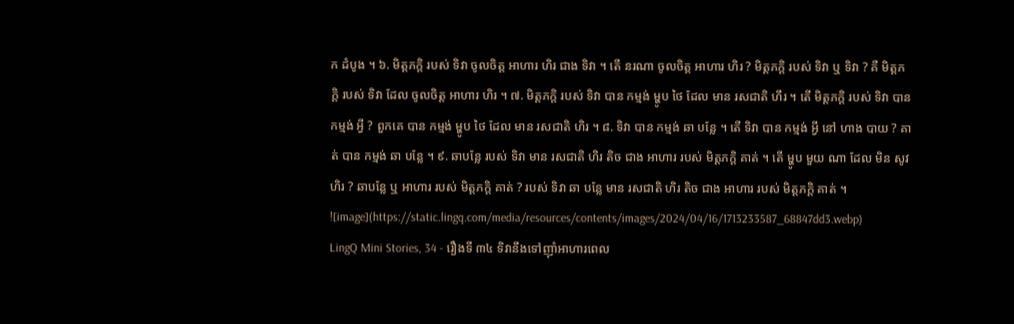ក ដំបូង ។ ៦. មិត្តភក្តិ របស់ ទិវា ចូលចិត្ត អាហារ ហិរ ជាង ទិវា ។ តើ នរណា ចូលចិត្ត អាហារ ហិរ ? មិត្តភក្តិ របស់ ទិវា ឬ ទិវា ? គឺ មិត្តភក្តិ របស់ ទិវា ដែល ចូលចិត្ត អាហារ ហិរ ។ ៧. មិត្តភក្តិ របស់ ទិវា បាន កម្មង់ ម្ហូប ថៃ ដែល មាន រសជាតិ ហឹរ ។ តើ មិត្តភក្តិ របស់ ទិវា បាន កម្មង់ អ្វី ? ពួកគេ បាន កម្មង់ ម្ហូប ថៃ ដែល មាន រសជាតិ ហិរ ។ ៨. ទិវា បាន កម្មង់ ឆា បន្លែ ។ តើ ទិវា បាន កម្មង់ អ្វី នៅ ហាង បាយ ? គាត់ បាន កម្មង់ ឆា បន្លែ ។ ៩. ឆាបន្លែ របស់ ទិវា មាន រសជាតិ ហិរ តិច ជាង អាហារ របស់ មិត្តភក្តិ គាត់ ។ តើ ម្ហូប មួយ ណា ដែល មិន សូវ ហិរ ? ឆាបន្លែ ឬ អាហារ របស់ មិត្តភក្តិ គាត់ ? របស់ ទិវា ឆា បន្លែ មាន រសជាតិ ហិរ តិច ជាង អាហារ របស់ មិត្តភក្តិ គាត់ ។
![image](https://static.lingq.com/media/resources/contents/images/2024/04/16/1713233587_68847dd3.webp)
LingQ Mini Stories, 34 - រឿងទី ៣៤ ទិវានឹងទៅញ៉ាំអាហារពេល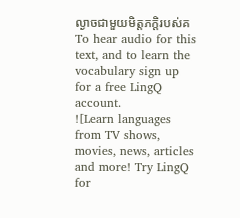ល្ងាចជាមួយមិត្តភក្តិរបស់គ
To hear audio for this text, and to learn the vocabulary sign up for a free LingQ account.
![Learn languages from TV shows, movies, news, articles and more! Try LingQ for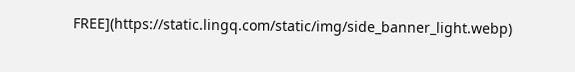FREE](https://static.lingq.com/static/img/side_banner_light.webp)